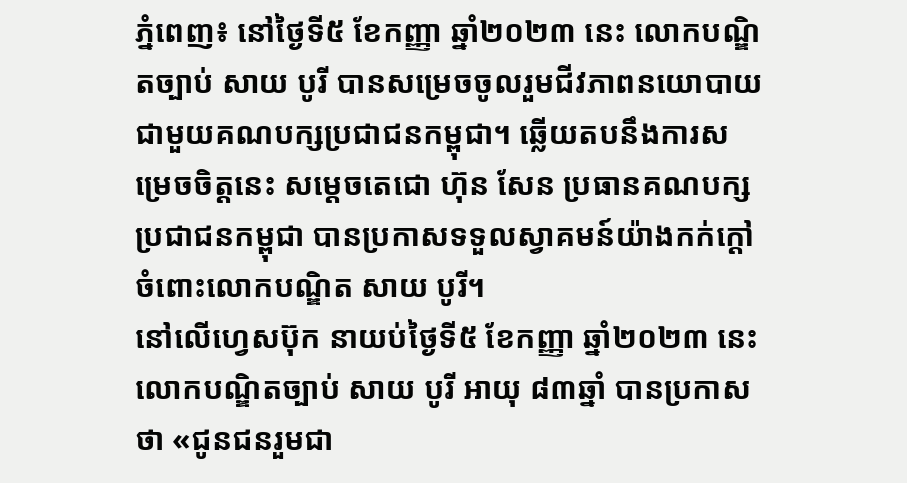ភ្នំពេញ៖ នៅថ្ងៃទី៥ ខែកញ្ញា ឆ្នាំ២០២៣ នេះ លោកបណ្ឌិតច្បាប់ សាយ បូរី បានសម្រេចចូលរួមជីវភាពនយោបាយជាមួយគណបក្សប្រជាជនកម្ពុជា។ ឆ្លើយតបនឹងការសម្រេចចិត្តនេះ សម្តេចតេជោ ហ៊ុន សែន ប្រធានគណបក្សប្រជាជនកម្ពុជា បានប្រកាសទទួលស្វាគមន៍យ៉ាងកក់ក្តៅ ចំពោះលោកបណ្ឌិត សាយ បូរី។
នៅលើហ្វេសប៊ុក នាយប់ថ្ងៃទី៥ ខែកញ្ញា ឆ្នាំ២០២៣ នេះ លោកបណ្ឌិតច្បាប់ សាយ បូរី អាយុ ៨៣ឆ្នាំ បានប្រកាសថា «ជូនជនរួមជា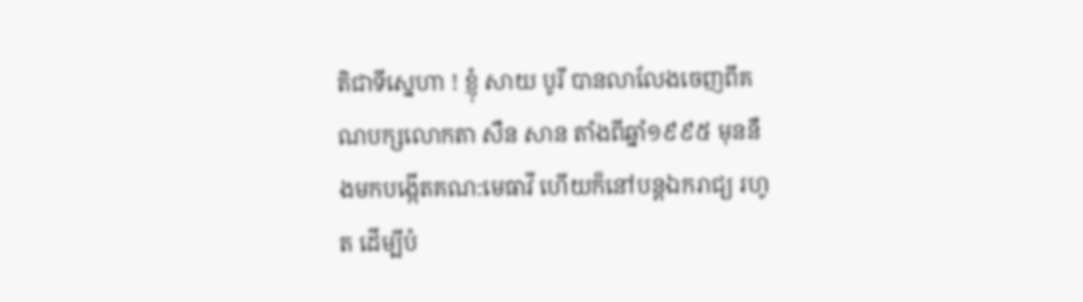តិជាទីស្នេហា ! ខ្ញុំ សាយ បូរី បានលាលែងចេញពីគណបក្សលោកតា សឺន សាន តាំងពីឆ្នាំ១៩៩៥ មុននឹងមកបង្កើតគណ:មេធាវី ហើយក៏នៅបន្តឯករាជ្យ រហូត ដើម្បីបំ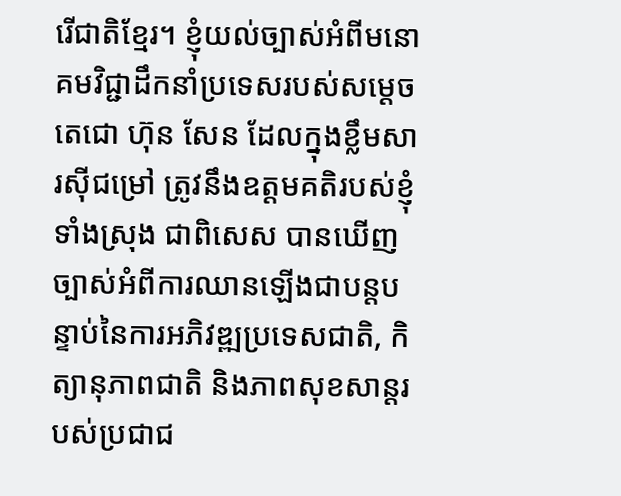រើជាតិខ្មែរ។ ខ្ញុំយល់ច្បាស់អំពីមនោគមវិជ្ជាដឹកនាំប្រទេសរបស់សម្តេចតេជោ ហ៊ុន សែន ដែលក្នុងខ្លឹមសារស៊ីជម្រៅ ត្រូវនឹងឧត្តមគតិរបស់ខ្ញុំទាំងស្រុង ជាពិសេស បានឃើញច្បាស់អំពីការឈានឡើងជាបន្តបន្ទាប់នៃការអភិវឌ្ឍប្រទេសជាតិ, កិត្យានុភាពជាតិ និងភាពសុខសាន្តរបស់ប្រជាជ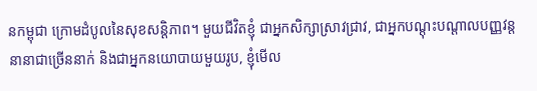នកម្ពុជា ក្រោមដំបូលនៃសុខសន្តិភាព។ មួយជីវិតខ្ញុំ ជាអ្នកសិក្សាស្រាវជ្រាវ, ជាអ្នកបណ្តុះបណ្តាលបញ្ញវន្តនានាជាច្រើននាក់ និងជាអ្នកនយោបាយមួយរូប, ខ្ញុំមើល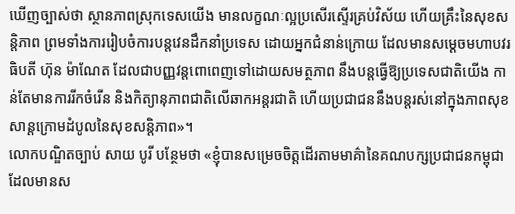ឃើញច្បាស់ថា ស្ថានភាពស្រុកទេសយើង មានលក្ខណៈល្អប្រសើរស្ទើរគ្រប់វិស័យ ហើយគ្រឹះនៃសុខសន្តិភាព ព្រមទាំងការរៀបចំការបន្តវេនដឹកនាំប្រទេស ដោយអ្នកជំនាន់ក្រោយ ដែលមានសម្តេចមហាបវរធិបតី ហ៊ុន ម៉ាណែត ដែលជាបញ្ញវន្តពោពេញទៅដោយសមត្ថភាព នឹងបន្តធ្វើឱ្យប្រទេសជាតិយើង កាន់តែមានការរីកចំរើន និងកិត្យានុភាពជាតិលើឆាកអន្តរជាតិ ហើយប្រជាជននឹងបន្តរស់នៅក្នុងភាពសុខសាន្តក្រោមដំបូលនៃសុខសន្តិភាព»។
លោកបណ្ឌិតច្បាប់ សាយ បូរី បន្ថែមថា «ខ្ញុំបានសម្រេចចិត្តដើរតាមមាគ៌ានៃគណបក្សប្រជាជនកម្ពុជា ដែលមានស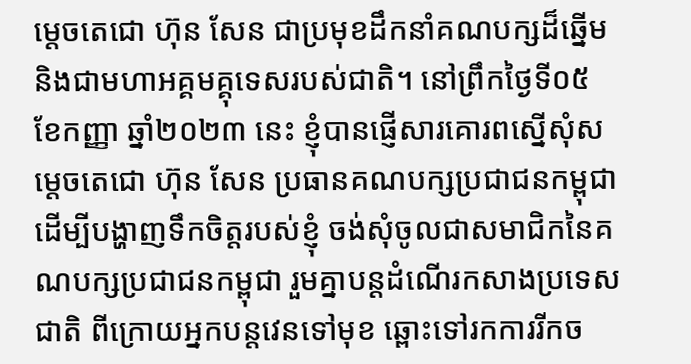ម្តេចតេជោ ហ៊ុន សែន ជាប្រមុខដឹកនាំគណបក្សដ៏ឆ្នើម និងជាមហាអគ្គមគ្គុទេសរបស់ជាតិ។ នៅព្រឹកថ្ងៃទី០៥ ខែកញ្ញា ឆ្នាំ២០២៣ នេះ ខ្ញុំបានផ្ញើសារគោរពស្នើសុំសម្តេចតេជោ ហ៊ុន សែន ប្រធានគណបក្សប្រជាជនកម្ពុជា ដើម្បីបង្ហាញទឹកចិត្តរបស់ខ្ញុំ ចង់សុំចូលជាសមាជិកនៃគណបក្សប្រជាជនកម្ពុជា រួមគ្នាបន្តដំណើរកសាងប្រទេសជាតិ ពីក្រោយអ្នកបន្តវេនទៅមុខ ឆ្ពោះទៅរកការរីកច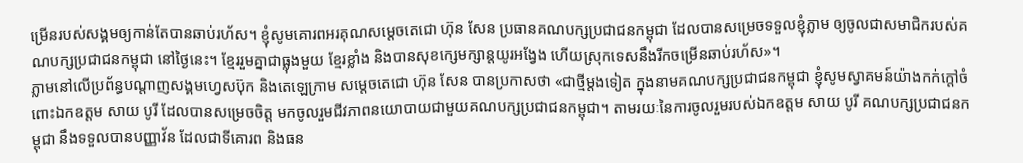ម្រើនរបស់សង្គមឲ្យកាន់តែបានឆាប់រហ័ស។ ខ្ញុំសូមគោរពអរគុណសម្តេចតេជោ ហ៊ុន សែន ប្រធានគណបក្សប្រជាជនកម្ពុជា ដែលបានសម្រេចទទួលខ្ញុំភ្លាម ឲ្យចូលជាសមាជិករបស់គណបក្សប្រជាជនកម្ពុជា នៅថ្ងៃនេះ។ ខ្មែររួមគ្នាជាធ្លុងមួយ ខ្មែរខ្លាំង និងបានសុខក្សេមក្សាន្តយូរអង្វែង ហើយស្រុកទេសនឹងរីកចម្រើនឆាប់រហ័ស»។
ភ្លាមនៅលើប្រព័ន្ធបណ្តាញសង្គមហ្វេសប៊ុក និងតេឡេក្រាម សម្តេចតេជោ ហ៊ុន សែន បានប្រកាសថា «ជាថ្មីម្តងទៀត ក្នុងនាមគណបក្សប្រជាជនកម្ពុជា ខ្ញុំសូមស្វាគមន៍យ៉ាងកក់ក្តៅចំពោះឯកឧត្តម សាយ បូរី ដែលបានសម្រេចចិត្ត មកចូលរួមជីវភាពនយោបាយជាមួយគណបក្សប្រជាជនកម្ពុជា។ តាមរយៈនៃការចូលរួមរបស់ឯកឧត្តម សាយ បូរី គណបក្សប្រជាជនកម្ពុជា នឹងទទួលបានបញ្ញាវ័ន ដែលជាទីគោរព និងធន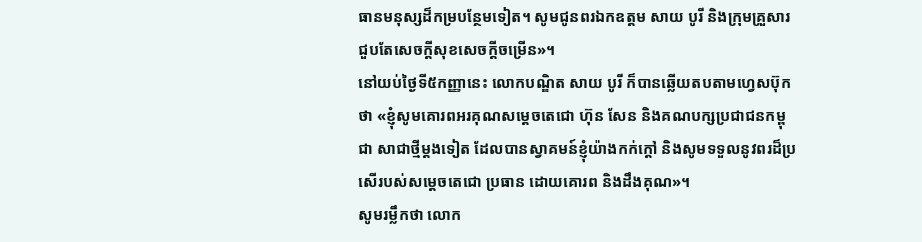ធានមនុស្សដ៏កម្របន្ថែមទៀត។ សូមជូនពរឯកឧត្តម សាយ បូរី និងក្រុមគ្រួសារ ជួបតែសេចក្តីសុខសេចក្តីចម្រើន»។
នៅយប់ថ្ងៃទី៥កញ្ញានេះ លោកបណ្ឌិត សាយ បូរី ក៏បានឆ្លើយតបតាមហ្វេសប៊ុកថា «ខ្ញុំសូមគោរពអរគុណសម្តេចតេជោ ហ៊ុន សែន និងគណបក្សប្រជាជនកម្ពុជា សាជាថ្មីម្តងទៀត ដែលបានស្វាគមន៍ខ្ញុំយ៉ាងកក់ក្តៅ និងសូមទទួលនូវពរដ៏ប្រសើរបស់សម្តេចតេជោ ប្រធាន ដោយគោរព និងដឹងគុណ»។
សូមរម្លឹកថា លោក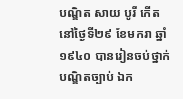បណ្ឌិត សាយ បូរី កើតនៅថ្ងៃទី២៩ ខែមករា ឆ្នាំ១៩៤០ បានរៀនចប់ថ្នាក់បណ្ឌិតច្បាប់ ឯក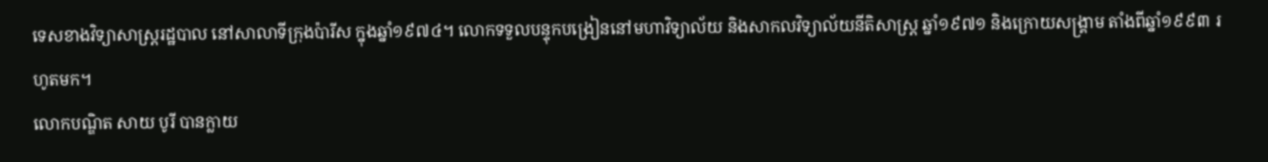ទេសខាងវិទ្យាសាស្រ្តរដ្ឋបាល នៅសាលាទីក្រុងប៉ារីស ក្នុងឆ្នាំ១៩៧៤។ លោកទទួលបន្ទុកបង្រៀននៅមហាវិទ្យាល័យ និងសាកលវិទ្យាល័យនីតិសាស្ត្រ ឆ្នាំ១៩៧១ និងក្រោយសង្គ្រាម តាំងពីឆ្នាំ១៩៩៣ រហូតមក។
លោកបណ្ឌិត សាយ បូរី បានក្លាយ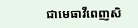ជាមេធាវីពេញសិ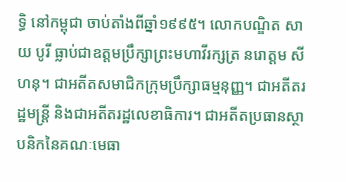ទ្ធិ នៅកម្ពុជា ចាប់តាំងពីឆ្នាំ១៩៩៥។ លោកបណ្ឌិត សាយ បូរី ធ្លាប់ជាឧត្តមប្រឹក្សាព្រះមហាវីរក្សត្រ នរោត្តម សីហនុ។ ជាអតីតសមាជិកក្រុមប្រឹក្សាធម្មនុញ្ញ។ ជាអតីតរដ្ឋមន្ត្រី និងជាអតីតរដ្ឋលេខាធិការ។ ជាអតីតប្រធានស្ថាបនិកនៃគណៈមេធា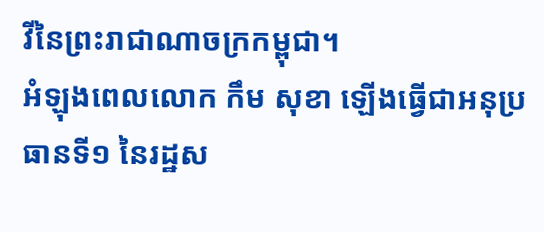វីនៃព្រះរាជាណាចក្រកម្ពុជា។
អំឡុងពេលលោក កឹម សុខា ឡើងធ្វើជាអនុប្រធានទី១ នៃរដ្ឋស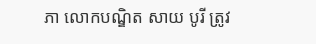ភា លោកបណ្ឌិត សាយ បូរី ត្រូវ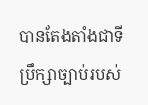បានតែងតាំងជាទីប្រឹក្សាច្បាប់របស់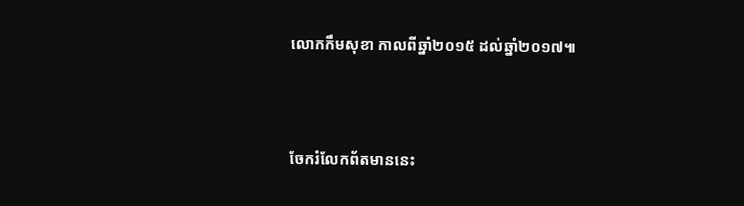លោកកឹមសុខា កាលពីឆ្នាំ២០១៥ ដល់ឆ្នាំ២០១៧៕




ចែករំលែកព័តមាននេះ